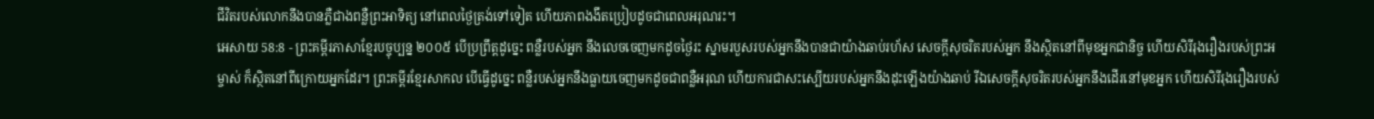ជីវិតរបស់លោកនឹងបានភ្លឺជាងពន្លឺព្រះអាទិត្យ នៅពេលថ្ងៃត្រង់ទៅទៀត ហើយភាពងងឹតប្រៀបដូចជាពេលអរុណរះ។
អេសាយ 58:8 - ព្រះគម្ពីរភាសាខ្មែរបច្ចុប្បន្ន ២០០៥ បើប្រព្រឹត្តដូច្នេះ ពន្លឺរបស់អ្នក នឹងលេចចេញមកដូចថ្ងៃរះ ស្នាមរបួសរបស់អ្នកនឹងបានជាយ៉ាងឆាប់រហ័ស សេចក្ដីសុចរិតរបស់អ្នក នឹងស្ថិតនៅពីមុខអ្នកជានិច្ច ហើយសិរីរុងរឿងរបស់ព្រះអម្ចាស់ ក៏ស្ថិតនៅពីក្រោយអ្នកដែរ។ ព្រះគម្ពីរខ្មែរសាកល បើធ្វើដូច្នេះ ពន្លឺរបស់អ្នកនឹងធ្លាយចេញមកដូចជាពន្លឺអរុណ ហើយការជាសះស្បើយរបស់អ្នកនឹងដុះឡើងយ៉ាងឆាប់ រីឯសេចក្ដីសុចរិតរបស់អ្នកនឹងដើរនៅមុខអ្នក ហើយសិរីរុងរឿងរបស់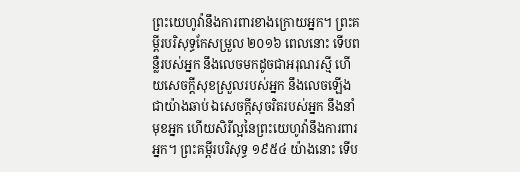ព្រះយេហូវ៉ានឹងការពារខាងក្រោយអ្នក។ ព្រះគម្ពីរបរិសុទ្ធកែសម្រួល ២០១៦ ពេលនោះ ទើបពន្លឺរបស់អ្នក នឹងលេចមកដូចជាអរុណរស្មី ហើយសេចក្ដីសុខស្រួលរបស់អ្នក នឹងលេចឡើងជាយ៉ាងឆាប់ ឯសេចក្ដីសុចរិតរបស់អ្នក នឹងនាំមុខអ្នក ហើយសិរីល្អនៃព្រះយេហូវ៉ានឹងការពារអ្នក។ ព្រះគម្ពីរបរិសុទ្ធ ១៩៥៤ យ៉ាងនោះ ទើប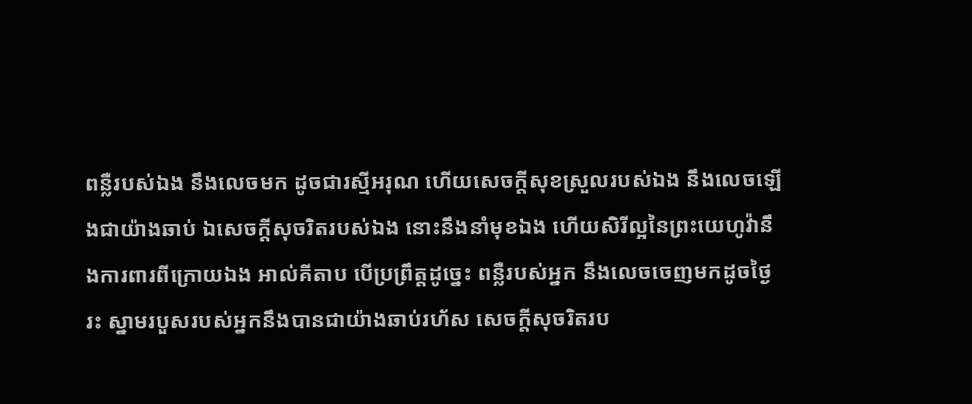ពន្លឺរបស់ឯង នឹងលេចមក ដូចជារស្មីអរុណ ហើយសេចក្ដីសុខស្រួលរបស់ឯង នឹងលេចឡើងជាយ៉ាងឆាប់ ឯសេចក្ដីសុចរិតរបស់ឯង នោះនឹងនាំមុខឯង ហើយសិរីល្អនៃព្រះយេហូវ៉ានឹងការពារពីក្រោយឯង អាល់គីតាប បើប្រព្រឹត្តដូច្នេះ ពន្លឺរបស់អ្នក នឹងលេចចេញមកដូចថ្ងៃរះ ស្នាមរបួសរបស់អ្នកនឹងបានជាយ៉ាងឆាប់រហ័ស សេចក្ដីសុចរិតរប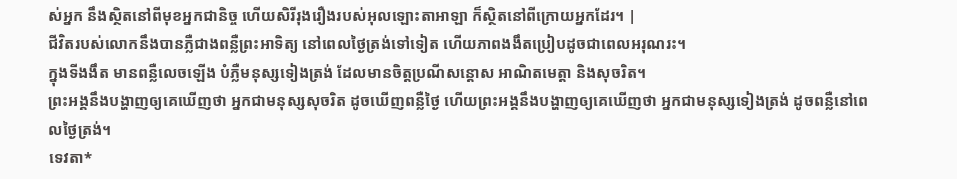ស់អ្នក នឹងស្ថិតនៅពីមុខអ្នកជានិច្ច ហើយសិរីរុងរឿងរបស់អុលឡោះតាអាឡា ក៏ស្ថិតនៅពីក្រោយអ្នកដែរ។ |
ជីវិតរបស់លោកនឹងបានភ្លឺជាងពន្លឺព្រះអាទិត្យ នៅពេលថ្ងៃត្រង់ទៅទៀត ហើយភាពងងឹតប្រៀបដូចជាពេលអរុណរះ។
ក្នុងទីងងឹត មានពន្លឺលេចឡើង បំភ្លឺមនុស្សទៀងត្រង់ ដែលមានចិត្តប្រណីសន្ដោស អាណិតមេត្តា និងសុចរិត។
ព្រះអង្គនឹងបង្ហាញឲ្យគេឃើញថា អ្នកជាមនុស្សសុចរិត ដូចឃើញពន្លឺថ្ងៃ ហើយព្រះអង្គនឹងបង្ហាញឲ្យគេឃើញថា អ្នកជាមនុស្សទៀងត្រង់ ដូចពន្លឺនៅពេលថ្ងៃត្រង់។
ទេវតា*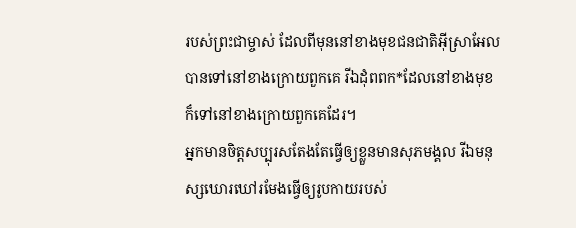របស់ព្រះជាម្ចាស់ ដែលពីមុននៅខាងមុខជនជាតិអ៊ីស្រាអែល បានទៅនៅខាងក្រោយពួកគេ រីឯដុំពពក*ដែលនៅខាងមុខ ក៏ទៅនៅខាងក្រោយពួកគេដែរ។
អ្នកមានចិត្តសប្បុរសតែងតែធ្វើឲ្យខ្លួនមានសុភមង្គល រីឯមនុស្សឃោរឃៅរមែងធ្វើឲ្យរូបកាយរបស់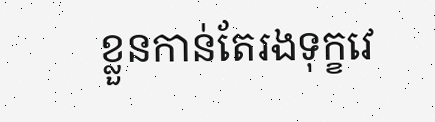ខ្លួនកាន់តែរងទុក្ខវេ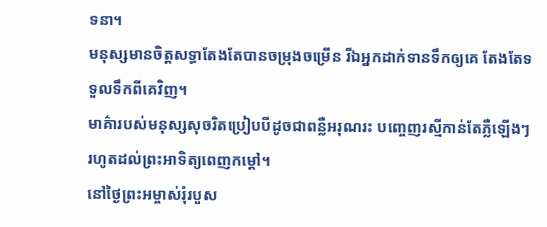ទនា។
មនុស្សមានចិត្តសទ្ធាតែងតែបានចម្រុងចម្រើន រីឯអ្នកដាក់ទានទឹកឲ្យគេ តែងតែទទួលទឹកពីគេវិញ។
មាគ៌ារបស់មនុស្សសុចរិតប្រៀបបីដូចជាពន្លឺអរុណរះ បញ្ចេញរស្មីកាន់តែភ្លឺឡើងៗ រហូតដល់ព្រះអាទិត្យពេញកម្ដៅ។
នៅថ្ងៃព្រះអម្ចាស់រុំរបួស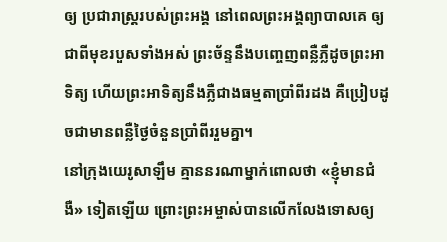ឲ្យ ប្រជារាស្ត្ររបស់ព្រះអង្គ នៅពេលព្រះអង្គព្យាបាលគេ ឲ្យជាពីមុខរបួសទាំងអស់ ព្រះច័ន្ទនឹងបញ្ចេញពន្លឺភ្លឺដូចព្រះអាទិត្យ ហើយព្រះអាទិត្យនឹងភ្លឺជាងធម្មតាប្រាំពីរដង គឺប្រៀបដូចជាមានពន្លឺថ្ងៃចំនួនប្រាំពីររួមគ្នា។
នៅក្រុងយេរូសាឡឹម គ្មាននរណាម្នាក់ពោលថា «ខ្ញុំមានជំងឺ» ទៀតឡើយ ព្រោះព្រះអម្ចាស់បានលើកលែងទោសឲ្យ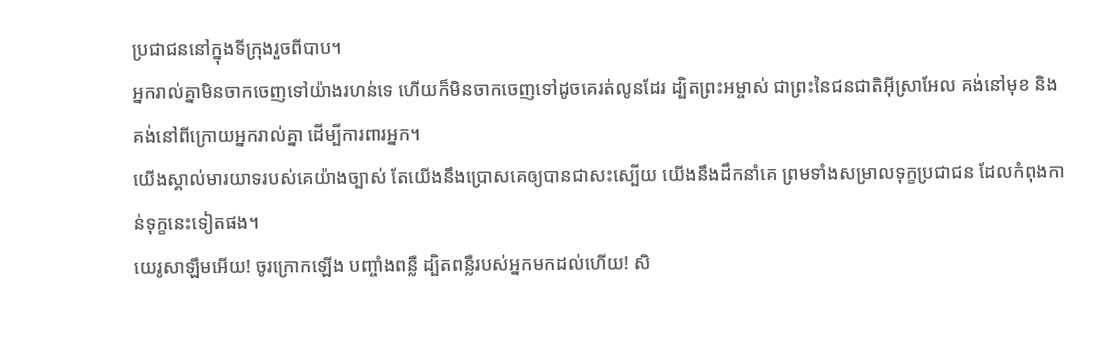ប្រជាជននៅក្នុងទីក្រុងរួចពីបាប។
អ្នករាល់គ្នាមិនចាកចេញទៅយ៉ាងរហន់ទេ ហើយក៏មិនចាកចេញទៅដូចគេរត់លូនដែរ ដ្បិតព្រះអម្ចាស់ ជាព្រះនៃជនជាតិអ៊ីស្រាអែល គង់នៅមុខ និងគង់នៅពីក្រោយអ្នករាល់គ្នា ដើម្បីការពារអ្នក។
យើងស្គាល់មារយាទរបស់គេយ៉ាងច្បាស់ តែយើងនឹងប្រោសគេឲ្យបានជាសះស្បើយ យើងនឹងដឹកនាំគេ ព្រមទាំងសម្រាលទុក្ខប្រជាជន ដែលកំពុងកាន់ទុក្ខនេះទៀតផង។
យេរូសាឡឹមអើយ! ចូរក្រោកឡើង បញ្ចាំងពន្លឺ ដ្បិតពន្លឺរបស់អ្នកមកដល់ហើយ! សិ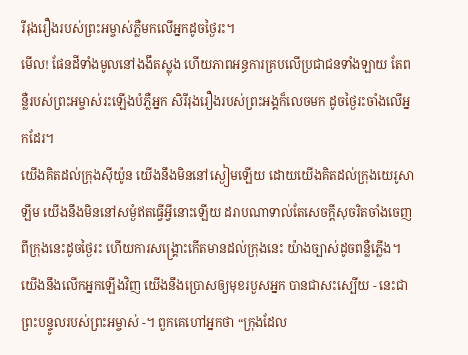រីរុងរឿងរបស់ព្រះអម្ចាស់ភ្លឺមកលើអ្នកដូចថ្ងៃរះ។
មើល! ផែនដីទាំងមូលនៅងងឹតស្លុង ហើយភាពអន្ធការគ្របលើប្រជាជនទាំងឡាយ តែពន្លឺរបស់ព្រះអម្ចាស់រះឡើងបំភ្លឺអ្នក សិរីរុងរឿងរបស់ព្រះអង្គក៏លេចមក ដូចថ្ងៃរះចាំងលើអ្នកដែរ។
យើងគិតដល់ក្រុងស៊ីយ៉ូន យើងនឹងមិននៅស្ងៀមឡើយ ដោយយើងគិតដល់ក្រុងយេរូសាឡឹម យើងនឹងមិននៅសម្ងំឥតធ្វើអ្វីនោះឡើយ ដរាបណាទាល់តែសេចក្ដីសុចរិតចាំងចេញ ពីក្រុងនេះដូចថ្ងៃរះ ហើយការសង្គ្រោះកើតមានដល់ក្រុងនេះ យ៉ាងច្បាស់ដូចពន្លឺភ្លើង។
យើងនឹងលើកអ្នកឡើងវិញ យើងនឹងប្រោសឲ្យមុខរបួសអ្នក បានជាសះស្បើយ - នេះជាព្រះបន្ទូលរបស់ព្រះអម្ចាស់ -។ ពួកគេហៅអ្នកថា “ក្រុងដែល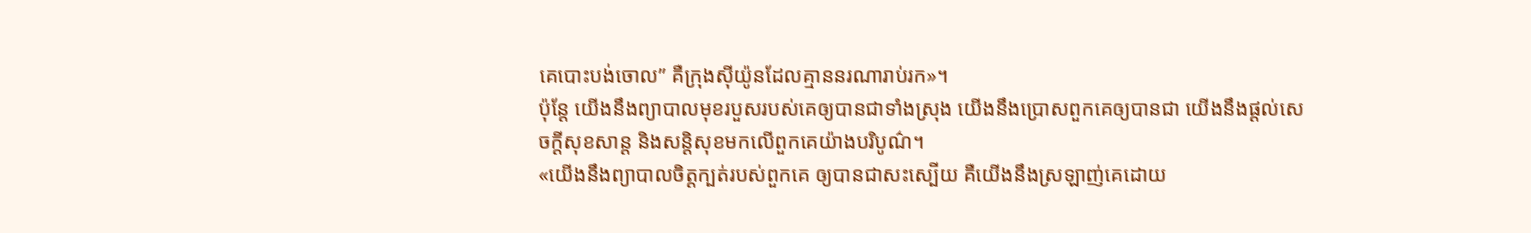គេបោះបង់ចោល” គឺក្រុងស៊ីយ៉ូនដែលគ្មាននរណារាប់រក»។
ប៉ុន្តែ យើងនឹងព្យាបាលមុខរបួសរបស់គេឲ្យបានជាទាំងស្រុង យើងនឹងប្រោសពួកគេឲ្យបានជា យើងនឹងផ្ដល់សេចក្ដីសុខសាន្ត និងសន្តិសុខមកលើពួកគេយ៉ាងបរិបូណ៌។
«យើងនឹងព្យាបាលចិត្តក្បត់របស់ពួកគេ ឲ្យបានជាសះស្បើយ គឺយើងនឹងស្រឡាញ់គេដោយ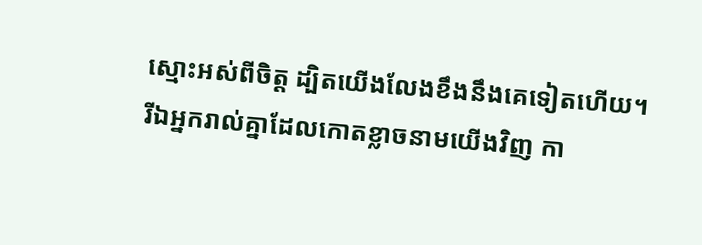ស្មោះអស់ពីចិត្ត ដ្បិតយើងលែងខឹងនឹងគេទៀតហើយ។
រីឯអ្នករាល់គ្នាដែលកោតខ្លាចនាមយើងវិញ កា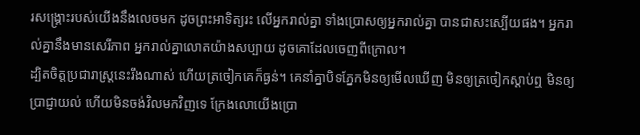រសង្គ្រោះរបស់យើងនឹងលេចមក ដូចព្រះអាទិត្យរះ លើអ្នករាល់គ្នា ទាំងប្រោសឲ្យអ្នករាល់គ្នា បានជាសះស្បើយផង។ អ្នករាល់គ្នានឹងមានសេរីភាព អ្នករាល់គ្នាលោតយ៉ាងសប្បាយ ដូចគោដែលចេញពីក្រោល។
ដ្បិតចិត្តប្រជារាស្ដ្រនេះរឹងណាស់ ហើយត្រចៀកគេក៏ធ្ងន់។ គេនាំគ្នាបិទភ្នែកមិនឲ្យមើលឃើញ មិនឲ្យត្រចៀកស្ដាប់ឮ មិនឲ្យប្រាជ្ញាយល់ ហើយមិនចង់វិលមកវិញទេ ក្រែងលោយើងប្រោ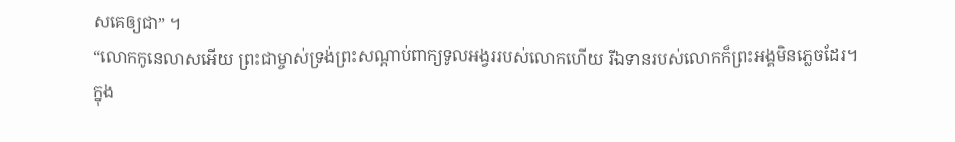សគេឲ្យជា” ។
“លោកកូនេលាសអើយ ព្រះជាម្ចាស់ទ្រង់ព្រះសណ្ដាប់ពាក្យទូលអង្វររបស់លោកហើយ រីឯទានរបស់លោកក៏ព្រះអង្គមិនភ្លេចដែរ។
ក្នុង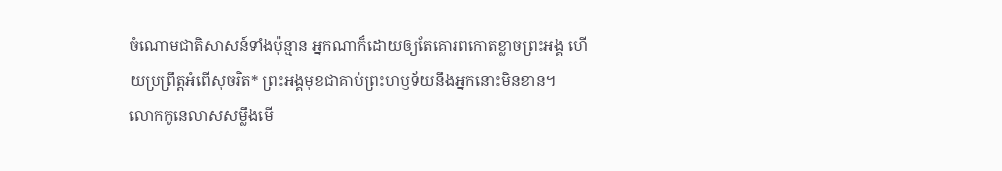ចំណោមជាតិសាសន៍ទាំងប៉ុន្មាន អ្នកណាក៏ដោយឲ្យតែគោរពកោតខ្លាចព្រះអង្គ ហើយប្រព្រឹត្តអំពើសុចរិត* ព្រះអង្គមុខជាគាប់ព្រះហឫទ័យនឹងអ្នកនោះមិនខាន។
លោកកូនេលាសសម្លឹងមើ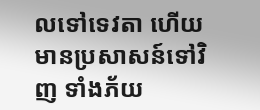លទៅទេវតា ហើយមានប្រសាសន៍ទៅវិញ ទាំងភ័យ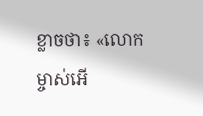ខ្លាចថា៖ «លោកម្ចាស់អើ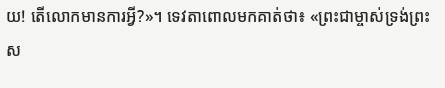យ! តើលោកមានការអ្វី?»។ ទេវតាពោលមកគាត់ថា៖ «ព្រះជាម្ចាស់ទ្រង់ព្រះស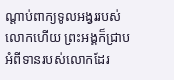ណ្ដាប់ពាក្យទូលអង្វររបស់លោកហើយ ព្រះអង្គក៏ជ្រាបអំពីទានរបស់លោកដែរ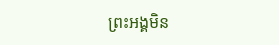ព្រះអង្គមិន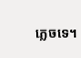ភ្លេចទេ។